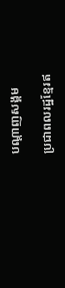បណ្តាញសង្គម

ប្រជាពលរដ្ឋខ្មែរឥ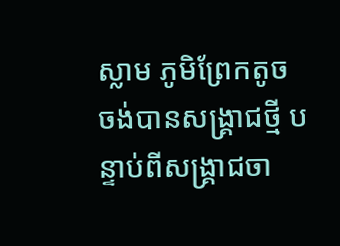ស្លាម ភូមិព្រែកតូច ចង់បានសង្គ្រាជថ្មី បន្ទាប់ពីសង្គា្រជចា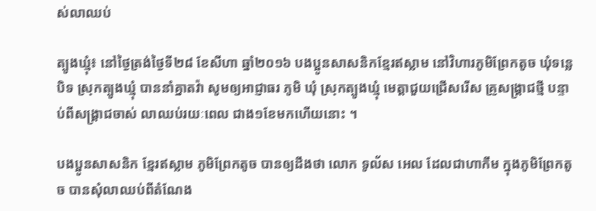ស់លាឈប់

ត្បូងឃ្មុំ៖ នៅថ្ងៃត្រង់ថ្ងៃទី២៨ ខែសីហា ឆ្នាំ២០១៦ បងប្អូនសាសនិកខ្មែរឥស្លាម នៅវិហារភូមិព្រែកតូច ឃុំទន្លេបិទ ស្រុកត្បូងឃ្មុំ បាននាំគ្នាតវ៉ា សូមឲ្យអាជ្ញាធរ ភូមិ ឃុំ ស្រុកត្បូងឃ្មុំ មេត្តាជួយជ្រើសរើស គ្រូសង្គ្រាជថ្មី បន្ទាប់ពីសង្គ្រាជចាស់ លាឈប់រយៈពេល ជាង១ខែមកហើយនោះ ។

បងប្អូនសាសនិក ខ្មែរឥស្លាម ភូមិព្រែកតូច បានឲ្យដឹងថា លោក ទូល័ស អេល ដែលជាហាកឹម ក្នុងភូមិព្រែកតូច បានសុំលាឈប់ពីតំណែង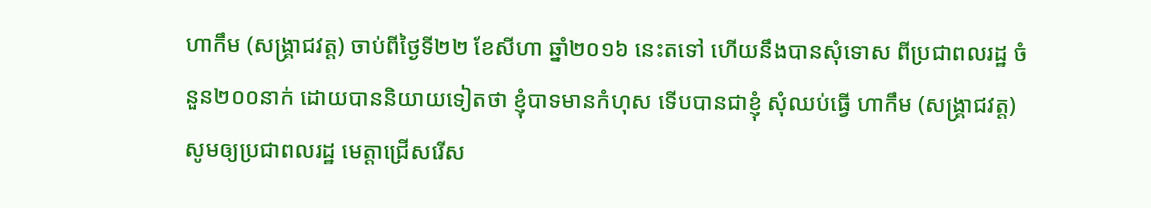ហាកឹម (សង្គ្រាជវត្ត) ចាប់ពីថ្ងៃទី២២ ខែសីហា ឆ្នាំ២០១៦ នេះតទៅ ហើយនឹងបានសុំទោស ពីប្រជាពលរដ្ឋ ចំនួន២០០នាក់ ដោយបាននិយាយទៀតថា ខ្ញុំបាទមានកំហុស ទើបបានជាខ្ញុំ សុំឈប់ធ្វើ ហាកឹម (សង្គ្រាជវត្ត) សូមឲ្យប្រជាពលរដ្ឋ មេត្តាជ្រើសរើស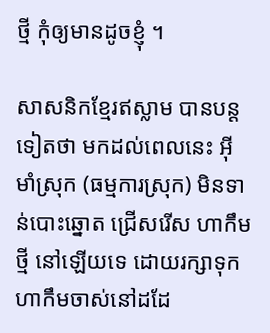ថ្មី កុំឲ្យមានដូចខ្ញុំ ។

សាសនិកខ្មែរឥស្លាម បានបន្តទៀតថា មកដល់ពេលនេះ អ៊ីមាំស្រុក (ធម្មការស្រុក) មិនទាន់បោះឆ្នោត ជ្រើសរើស ហាកឹមថ្មី នៅឡើយទេ ដោយរក្សាទុក ហាកឹមចាស់នៅដដែ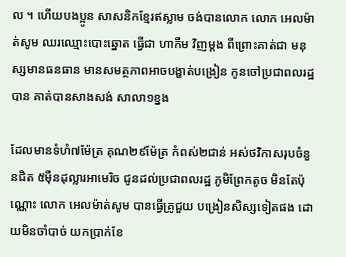ល ។ ហើយបងប្អូន សាសនិកខ្មែរឥស្លាម ចង់បានលោក លោក អេលម៉ាត់សូម ឈរឈ្មោះបោះឆ្នោត ធ្វើជា ហាកឹម វិញម្តង ពីព្រោះគាត់ជា មនុស្សមានធនធាន មានសមត្ថភាពអាចបង្ហាត់បង្រៀន កូនចៅប្រជាពលរដ្ឋបាន គាត់បានសាងសង់ សាលា១ខ្នង

ដែលមានទំហំ៧ម៉ែត្រ គុណ២៩ម៉ែត្រ កំពស់២ជាន់ អស់ថវិកាសរុបចំនួនជិត ៥ម៉ឺនដុល្លារអាមេរិច ជូនដល់ប្រជាពលរដ្ឋ ភូមិព្រែកតូច មិនតែប៉ុណ្ណោះ លោក អេលម៉ាត់សូម បានធ្វើគ្រូជួយ បង្រៀនសិស្សទៀតផង ដោយមិនចាំបាច់ យកប្រាក់ខែ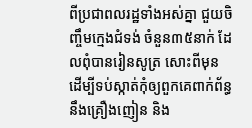ពីប្រជាពលរដ្ឋទាំងអស់គ្នា ជួយចិញ្ចឹមក្មេងជំទង់ ចំនួន៣៥នាក់ ដែលពុំបានរៀនសូត្រ សោះពីមុន ដើម្បីទប់ស្កាត់កុំឲ្យពួកគេពាក់ព័ន្ធ នឹងគ្រឿងញៀន និង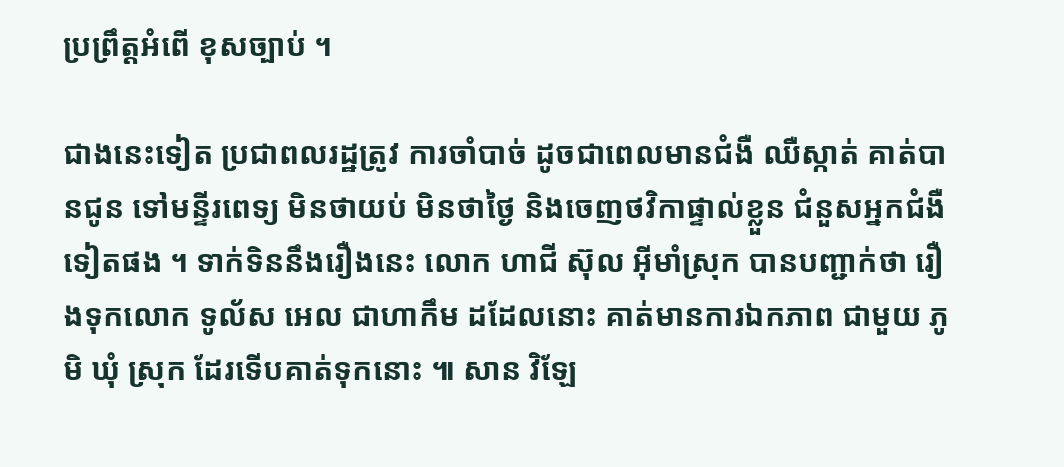ប្រព្រឹត្តអំពើ ខុសច្បាប់ ។

ជាងនេះទៀត ប្រជាពលរដ្ឋត្រូវ ការចាំបាច់ ដូចជាពេលមានជំងឺ ឈឺស្កាត់ គាត់បានជូន ទៅមន្ទីរពេទ្យ មិនថាយប់ មិនថាថ្ងៃ និងចេញថវិកាផ្ទាល់ខ្លួន ជំនួសអ្នកជំងឺទៀតផង ។ ទាក់ទិននឹងរឿងនេះ លោក ហាជី ស៊ុល អ៊ីមាំស្រុក បានបញ្ជាក់ថា រឿងទុកលោក ទូល័ស អេល ជាហាកឹម ដដែលនោះ គាត់មានការឯកភាព ជាមួយ ភូមិ ឃុំ ស្រុក ដែរទើបគាត់ទុកនោះ ៕ សាន វិឡែ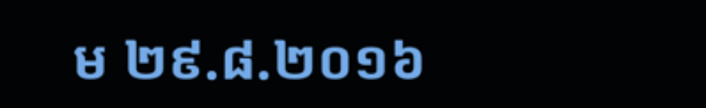ម ២៩.៨.២០១៦